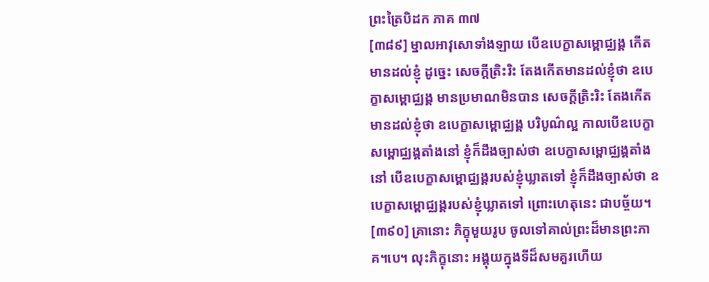ព្រះត្រៃបិដក ភាគ ៣៧
[៣៨៩] ម្នាលអាវុសោទាំងឡាយ បើឧបេក្ខាសម្ពោជ្ឈង្គ កើតមានដល់ខ្ញុំ ដូច្នេះ សេចក្តីត្រិះរិះ តែងកើតមានដល់ខ្ញុំថា ឧបេក្ខាសម្ពោជ្ឈង្គ មានប្រមាណមិនបាន សេចក្តីត្រិះរិះ តែងកើតមានដល់ខ្ញុំថា ឧបេក្ខាសម្ពោជ្ឈង្គ បរិបូណ៌ល្អ កាលបើឧបេក្ខាសម្ពោជ្ឈង្គតាំងនៅ ខ្ញុំក៏ដឹងច្បាស់ថា ឧបេក្ខាសម្ពោជ្ឈង្គតាំងនៅ បើឧបេក្ខាសម្ពោជ្ឈង្គរបស់ខ្ញុំឃ្លាតទៅ ខ្ញុំក៏ដឹងច្បាស់ថា ឧបេក្ខាសម្ពោជ្ឈង្គរបស់ខ្ញុំឃ្លាតទៅ ព្រោះហេតុនេះ ជាបច្ច័យ។
[៣៩០] គ្រានោះ ភិក្ខុមួយរូប ចូលទៅគាល់ព្រះដ៏មានព្រះភាគ។បេ។ លុះភិក្ខុនោះ អង្គុយក្នុងទីដ៏សមគួរហើយ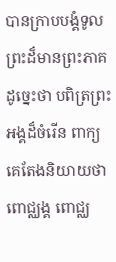បានក្រាបបង្គំទូលព្រះដ៏មានព្រះភាគ ដូច្នេះថា បពិត្រព្រះអង្គដ៏ចំរើន ពាក្យគេតែងនិយាយថា ពោជ្ឈង្គ ពោជ្ឈ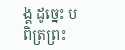ង្គ ដូច្នេះ បពិត្រព្រះ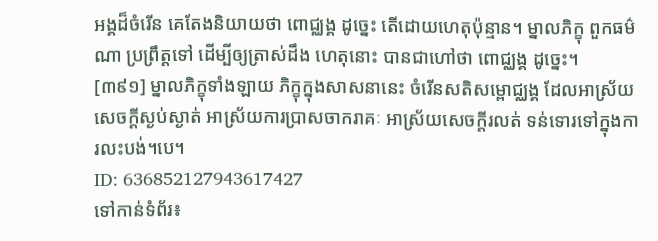អង្គដ៏ចំរើន គេតែងនិយាយថា ពោជ្ឈង្គ ដូច្នេះ តើដោយហេតុប៉ុន្មាន។ ម្នាលភិក្ខុ ពួកធម៌ណា ប្រព្រឹត្តទៅ ដើម្បីឲ្យត្រាស់ដឹង ហេតុនោះ បានជាហៅថា ពោជ្ឈង្គ ដូច្នេះ។
[៣៩១] ម្នាលភិក្ខុទាំងឡាយ ភិក្ខុក្នុងសាសនានេះ ចំរើនសតិសម្ពោជ្ឈង្គ ដែលអាស្រ័យសេចក្តីស្ងប់ស្ងាត់ អាស្រ័យការប្រាសចាករាគៈ អាស្រ័យសេចក្តីរលត់ ទន់ទោរទៅក្នុងការលះបង់។បេ។
ID: 636852127943617427
ទៅកាន់ទំព័រ៖